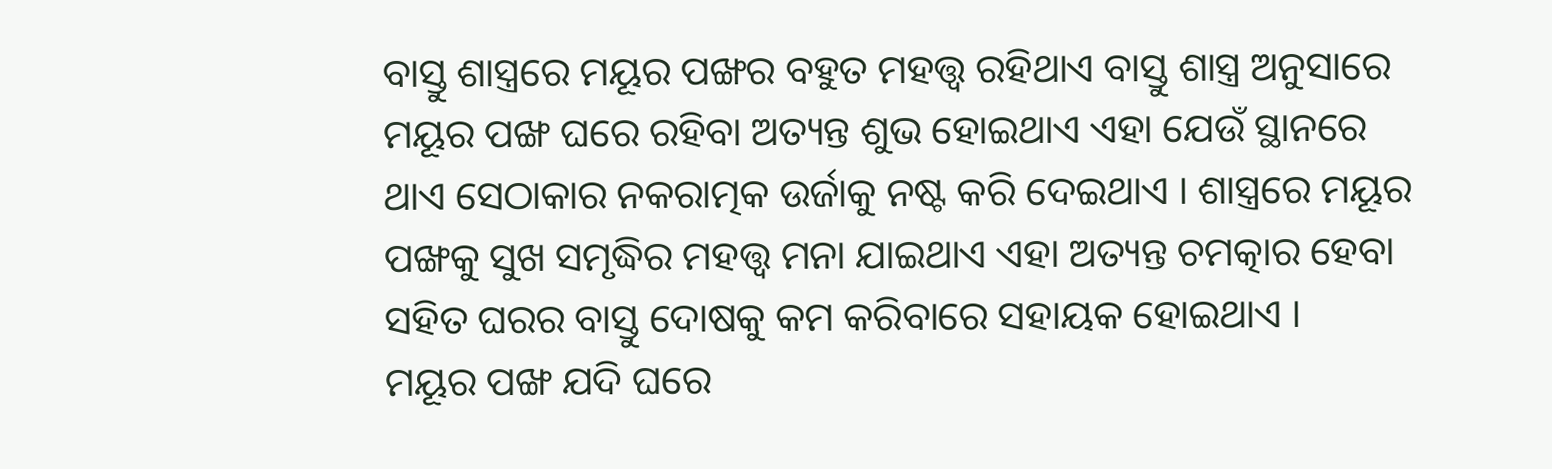ବାସ୍ତୁ ଶାସ୍ତ୍ରରେ ମୟୂର ପଙ୍ଖର ବହୁତ ମହତ୍ତ୍ଵ ରହିଥାଏ ବାସ୍ତୁ ଶାସ୍ତ୍ର ଅନୁସାରେ ମୟୂର ପଙ୍ଖ ଘରେ ରହିବା ଅତ୍ୟନ୍ତ ଶୁଭ ହୋଇଥାଏ ଏହା ଯେଉଁ ସ୍ଥାନରେ ଥାଏ ସେଠାକାର ନକରାତ୍ମକ ଉର୍ଜାକୁ ନଷ୍ଟ କରି ଦେଇଥାଏ । ଶାସ୍ତ୍ରରେ ମୟୂର ପଙ୍ଖକୁ ସୁଖ ସମୃଦ୍ଧିର ମହତ୍ତ୍ଵ ମନା ଯାଇଥାଏ ଏହା ଅତ୍ୟନ୍ତ ଚମତ୍କାର ହେବା ସହିତ ଘରର ବାସ୍ତୁ ଦୋଷକୁ କମ କରିବାରେ ସହାୟକ ହୋଇଥାଏ ।
ମୟୂର ପଙ୍ଖ ଯଦି ଘରେ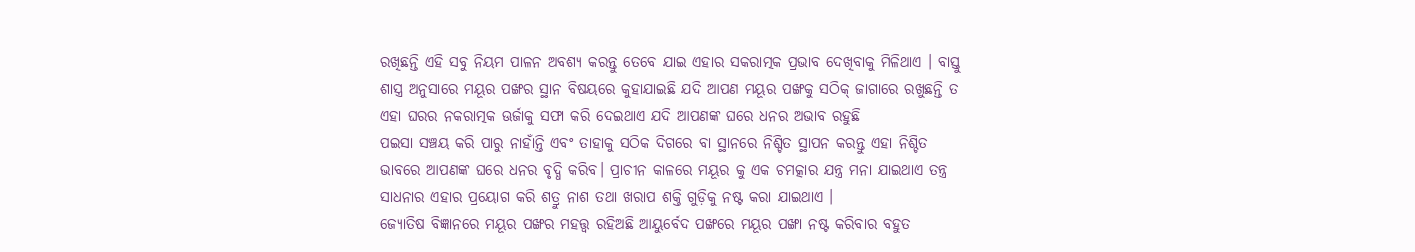ରଖିଛନ୍ତି ଏହି ସବୁ ନିୟମ ପାଳନ ଅବଶ୍ୟ କରନ୍ତୁ ତେବେ ଯାଇ ଏହାର ସକରାତ୍ମକ ପ୍ରଭାବ ଦେଖିବାକୁ ମିଳିଥାଏ । ବାସ୍ତୁ ଶାସ୍ତ୍ର ଅନୁସାରେ ମୟୂର ପଙ୍ଖର ସ୍ଥାନ ବିଷୟରେ କୁହାଯାଇଛି ଯଦି ଆପଣ ମୟୂର ପଙ୍ଖକୁ ସଠିକ୍ ଜାଗାରେ ରଖୁଛନ୍ତି ତ ଏହା ଘରର ନକରାତ୍ମକ ଊର୍ଜାକୁ ସଫା କରି ଦେଇଥାଏ ଯଦି ଆପଣଙ୍କ ଘରେ ଧନର ଅଭାବ ରହୁଛି
ପଇସା ସଞ୍ଚୟ କରି ପାରୁ ନାହାଁନ୍ତି ଏବଂ ତାହାକୁ ସଠିକ ଦିଗରେ ବା ସ୍ଥାନରେ ନିଶ୍ଚିତ ସ୍ଥାପନ କରନ୍ତୁ ଏହା ନିଶ୍ଚିତ ଭାବରେ ଆପଣଙ୍କ ଘରେ ଧନର ବୃଦ୍ଧି କରିବ। ପ୍ରାଚୀନ କାଳରେ ମୟୂର କୁ ଏକ ଚମତ୍କାର ଯନ୍ତ୍ର ମନା ଯାଇଥାଏ ତନ୍ତ୍ର ସାଧନାର ଏହାର ପ୍ରୟୋଗ କରି ଶତ୍ରୁ ନାଶ ତଥା ଖରାପ ଶକ୍ତି ଗୁଡ଼ିକୁ ନଷ୍ଟ କରା ଯାଇଥାଏ ।
ଜ୍ୟୋତିଷ ବିଜ୍ଞାନରେ ମୟୂର ପଙ୍ଖର ମହତ୍ତ୍ଵ ରହିଅଛି ଆୟୁର୍ବେଦ ପଙ୍ଖରେ ମୟୂର ପଙ୍ଖା ନଷ୍ଟ କରିବାର ବହୁତ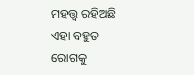ମହତ୍ତ୍ଵ ରହିଅଛି ଏହା ବହୁତ ରୋଗକୁ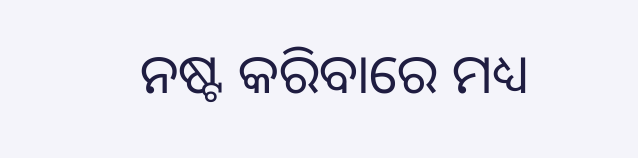ନଷ୍ଟ କରିବାରେ ମଧ୍ୟ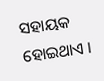ସହାୟକ ହୋଇଥାଏ ।